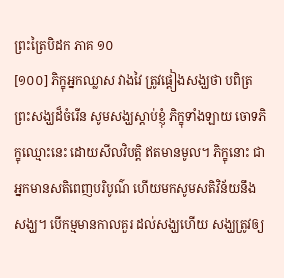ព្រះត្រៃបិដក ភាគ ១០
[១០០] ភិក្ខុអ្នកឈ្លាស វាងវៃ ត្រូវផ្តៀងសង្ឃថា បពិត្រព្រះសង្ឃដ៏ចំរើន សូមសង្ឃស្តាប់ខ្ញុំ ភិក្ខុទាំងឡាយ ចោទភិក្ខុឈ្មោះនេះ ដោយសីលវិបត្តិ ឥតមានមូល។ ភិក្ខុនោះ ជាអ្នកមានសតិពេញបរិបូណ៌ ហើយមកសូមសតិវិន័យនឹងសង្ឃ។ បើកម្មមានកាលគួរ ដល់សង្ឃហើយ សង្ឃត្រូវឲ្យ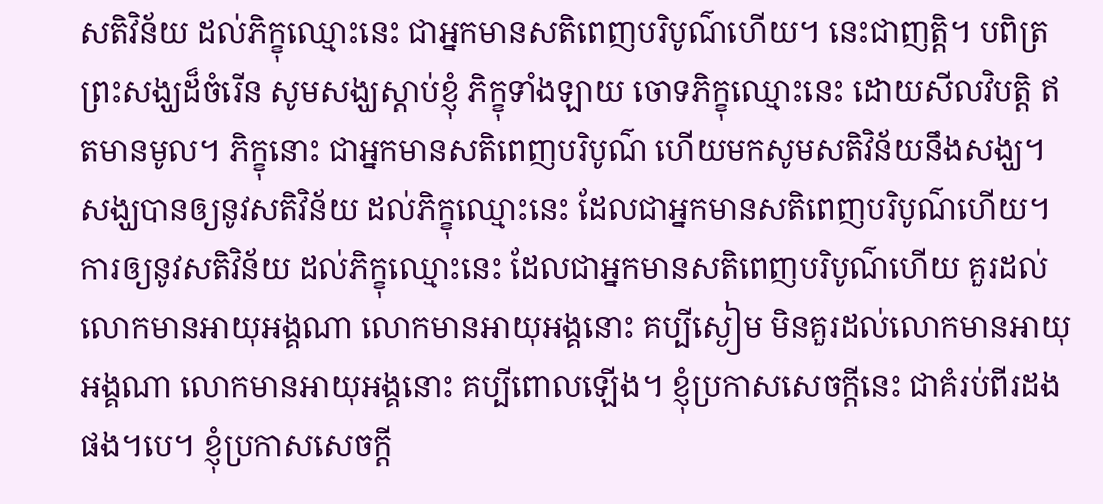សតិវិន័យ ដល់ភិក្ខុឈ្មោះនេះ ជាអ្នកមានសតិពេញបរិបូណ៌ហើយ។ នេះជាញត្តិ។ បពិត្រព្រះសង្ឃដ៏ចំរើន សូមសង្ឃស្តាប់ខ្ញុំ ភិក្ខុទាំងឡាយ ចោទភិក្ខុឈ្មោះនេះ ដោយសីលវិបត្តិ ឥតមានមូល។ ភិក្ខុនោះ ជាអ្នកមានសតិពេញបរិបូណ៌ ហើយមកសូមសតិវិន័យនឹងសង្ឃ។ សង្ឃបានឲ្យនូវសតិវិន័យ ដល់ភិក្ខុឈ្មោះនេះ ដែលជាអ្នកមានសតិពេញបរិបូណ៌ហើយ។ ការឲ្យនូវសតិវិន័យ ដល់ភិក្ខុឈ្មោះនេះ ដែលជាអ្នកមានសតិពេញបរិបូណ៌ហើយ គួរដល់លោកមានអាយុអង្គណា លោកមានអាយុអង្គនោះ គប្បីស្ងៀម មិនគួរដល់លោកមានអាយុអង្គណា លោកមានអាយុអង្គនោះ គប្បីពោលឡើង។ ខ្ញុំប្រកាសសេចក្តីនេះ ជាគំរប់ពីរដងផង។បេ។ ខ្ញុំប្រកាសសេចក្តី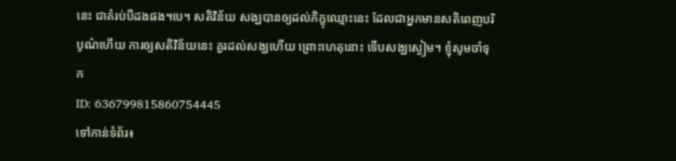នេះ ជាគំរប់បីដងផង។បេ។ សតិវិន័យ សង្ឃបានឲ្យដល់ភិក្ខុឈ្មោះនេះ ដែលជាអ្នកមានសតិពេញបរិបូណ៌ហើយ ការឲ្យសតិវិន័យនេះ គួរដល់សង្ឃហើយ ព្រោះហេតុនោះ ទើបសង្ឃស្ងៀម។ ខ្ញុំសូមចាំទុក
ID: 636799815860754445
ទៅកាន់ទំព័រ៖